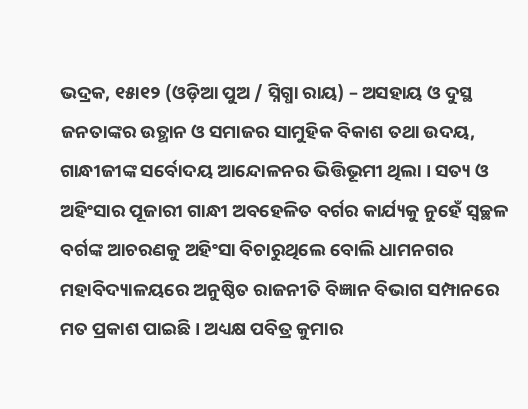ଭଦ୍ରକ, ୧୫ା୧୨ (ଓଡ଼ିଆ ପୁଅ / ସ୍ନିଗ୍ଧା ରାୟ) – ଅସହାୟ ଓ ଦୁସ୍ଥ ଜନତାଙ୍କର ଉତ୍ଥାନ ଓ ସମାଜର ସାମୁହିକ ବିକାଶ ତଥା ଉଦୟ, ଗାନ୍ଧୀଜୀଙ୍କ ସର୍ବୋଦୟ ଆନ୍ଦୋଳନର ଭିତ୍ତିଭୂମୀ ଥିଲା । ସତ୍ୟ ଓ ଅହିଂସାର ପୂଜାରୀ ଗାନ୍ଧୀ ଅବହେଳିତ ବର୍ଗର କାର୍ଯ୍ୟକୁ ନୁହେଁ ସ୍ୱଚ୍ଛଳ ବର୍ଗଙ୍କ ଆଚରଣକୁ ଅହିଂସା ବିଚାରୁଥିଲେ ବୋଲି ଧାମନଗର ମହାବିଦ୍ୟାଳୟରେ ଅନୁଷ୍ଠିତ ରାଜନୀତି ବିଜ୍ଞାନ ବିଭାଗ ସମ୍ପାନରେ ମତ ପ୍ରକାଶ ପାଇଛି । ଅଧ୍ୟକ୍ଷ ପବିତ୍ର କୁମାର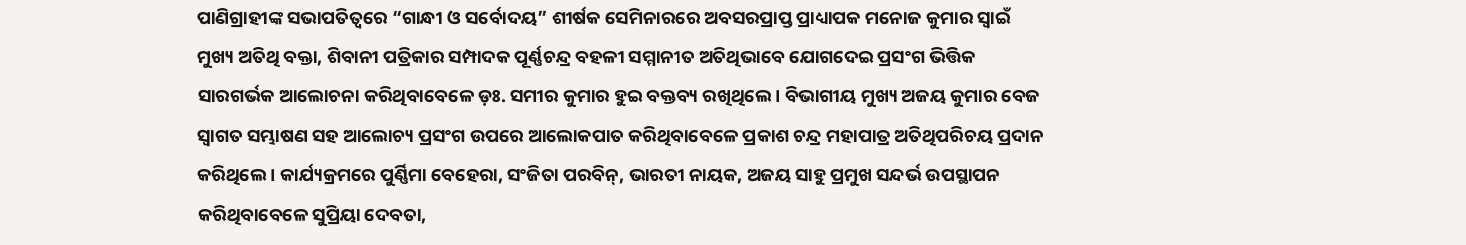ପାଣିଗ୍ରାହୀଙ୍କ ସଭାପତିତ୍ୱରେ “ଗାନ୍ଧୀ ଓ ସର୍ବୋଦୟ” ଶୀର୍ଷକ ସେମିନାରରେ ଅବସରପ୍ରାପ୍ତ ପ୍ରାଧ୍ୟାପକ ମନୋଜ କୁମାର ସ୍ୱାଇଁ ମୁଖ୍ୟ ଅତିଥି ବକ୍ତା, ଶିବାନୀ ପତ୍ରିକାର ସମ୍ପାଦକ ପୂର୍ଣ୍ଣଚନ୍ଦ୍ର ବହଳୀ ସମ୍ମାନୀତ ଅତିଥିଭାବେ ଯୋଗଦେଇ ପ୍ରସଂଗ ଭିତ୍ତିକ ସାରଗର୍ଭକ ଆଲୋଚନା କରିଥିବାବେଳେ ଡ଼ଃ. ସମୀର କୁମାର ହୁଇ ବକ୍ତବ୍ୟ ରଖିଥିଲେ । ବିଭାଗୀୟ ମୁଖ୍ୟ ଅଜୟ କୁମାର ବେଜ ସ୍ୱାଗତ ସମ୍ଭାଷଣ ସହ ଆଲୋଚ୍ୟ ପ୍ରସଂଗ ଉପରେ ଆଲୋକପାତ କରିଥିବାବେଳେ ପ୍ରକାଶ ଚନ୍ଦ୍ର ମହାପାତ୍ର ଅତିଥିପରିଚୟ ପ୍ରଦାନ କରିଥିଲେ । କାର୍ଯ୍ୟକ୍ରମରେ ପୁର୍ଣ୍ଣିମା ବେହେରା, ସଂଜିତା ପରବିନ୍, ଭାରତୀ ନାୟକ, ଅଜୟ ସାହୁ ପ୍ରମୁଖ ସନ୍ଦର୍ଭ ଉପସ୍ଥାପନ କରିଥିବାବେଳେ ସୁପ୍ରିୟା ଦେବତା,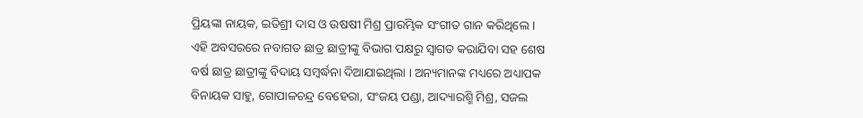ପ୍ରିୟଙ୍କା ନାୟକ, ଇତିଶ୍ରୀ ଦାସ ଓ ଉଷଷୀ ମିଶ୍ର ପ୍ରାରମ୍ଭିକ ସଂଗୀତ ଗାନ କରିଥିଲେ । ଏହି ଅବସରରେ ନବାଗତ ଛାତ୍ର ଛାତ୍ରୀଙ୍କୁ ବିଭାଗ ପକ୍ଷରୁ ସ୍ୱାଗତ କରାଯିବା ସହ ଶେଷ ବର୍ଷ ଛାତ୍ର ଛାତ୍ରୀଙ୍କୁ ବିଦାୟ ସମ୍ବର୍ଦ୍ଧନା ଦିଆଯାଇଥିଲା । ଅନ୍ୟମାନଙ୍କ ମଧ୍ୟରେ ଅଧ୍ୟାପକ ବିନାୟକ ସାହୁ, ଗୋପାଳଚନ୍ଦ୍ର ବେହେରା, ସଂଜୟ ପଣ୍ଡା, ଆଦ୍ୟାରଶ୍ମି ମିଶ୍ର, ସଜଲ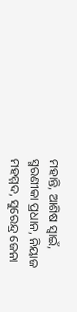ମହାନ୍ତି, ଆଶିଷ ସ୍ୱାଇଁ, ସ୍ମରଣୀକା ପ୍ରଧାନ, ନିୟାଜ ମହମ୍ମଦ, ସୁରେନ୍ଦ୍ର ଜେନା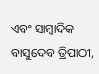ଏବଂ ସାମ୍ବାଦିକ ବାସୁଦେବ ତ୍ରିପାଠୀ,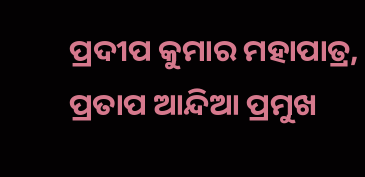ପ୍ରଦୀପ କୁମାର ମହାପାତ୍ର, ପ୍ରତାପ ଆନ୍ଦିଆ ପ୍ରମୁଖ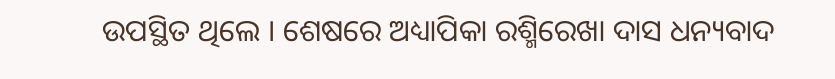ଉପସ୍ଥିତ ଥିଲେ । ଶେଷରେ ଅଧ୍ୟାପିକା ରଶ୍ମିରେଖା ଦାସ ଧନ୍ୟବାଦ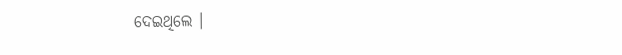ଦେଇଥିଲେ ।